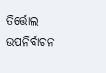ତିର୍ତ୍ତୋଲ ଉପନିର୍ବାଚନ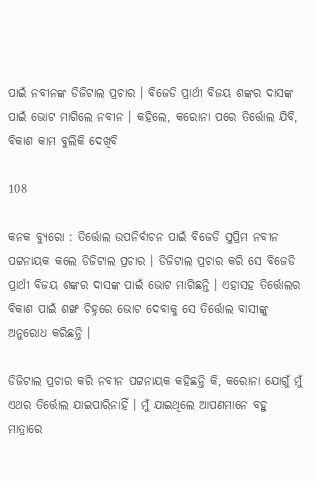ପାଇଁ ନବୀନଙ୍କ ଡିଜିଟାଲ ପ୍ରଚାର । ବିଜେଡି ପ୍ରାର୍ଥୀ ବିଜୟ ଶଙ୍କର ଦାସଙ୍କ ପାଇଁ ଭୋଟ ମାଗିଲେ ନବୀନ । କହିଲେ, କରୋନା ପରେ ତିର୍ତ୍ତୋଲ ଯିବି, ବିକାଶ କାମ ବୁଲିକି ଦେଖିବି

108

କନକ ବ୍ୟୁରୋ : ତିର୍ତ୍ତୋଲ ଉପନିର୍ବାଚନ ପାଇଁ ବିଜେଡି ସୁପ୍ରିମ ନବୀନ ପଟ୍ଟନାୟକ କଲେ ଡିଜିଟାଲ ପ୍ରଚାର । ଡିଜିଟାଲ ପ୍ରଚାର କରି ସେ ବିଜେଡି ପ୍ରାର୍ଥୀ ବିଜୟ ଶଙ୍କର ଦାସଙ୍କ ପାଇଁ ଭୋଟ ମାଗିଛନ୍ତି । ଏହାସହ ତିର୍ତ୍ତୋଲର ବିକାଶ ପାଇଁ ଶଙ୍ଖ ଚିହ୍ନରେ ଭୋଟ ଦେବାକୁ ସେ ତିର୍ତ୍ତୋଲ ବାସୀଙ୍କୁ ଅନୁରୋଧ କରିଛନ୍ତି ।

ଡିଜିଟାଲ ପ୍ରଚାର କରି ନବୀନ ପଟ୍ଟନାୟକ କହିଛନ୍ତି କି, କରୋନା ଯୋଗୁଁ ମୁଁ ଏଥର ତିର୍ତ୍ତୋଲ ଯାଇପାରିନାହିଁ । ମୁଁ ଯାଇଥିଲେ ଆପଣମାନେ ବହୁ ମାତ୍ରାରେ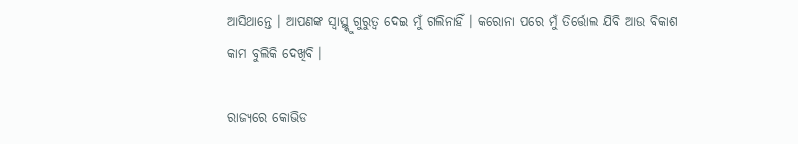ଆସିଥାନ୍ତେ । ଆପଣଙ୍କ ସ୍ୱାସ୍ଥ୍କୁ ଗୁରୁତ୍ୱ ଦେଇ ମୁଁ ଗଲିନାହିଁ । କରୋନା ପରେ ମୁଁ ତିର୍ତ୍ତୋଲ ଯିବି ଆଉ ବିକାଶ କାମ ବୁଲିକି ଦେଖିବି ।

ରାଜ୍ୟରେ କୋଭିଡ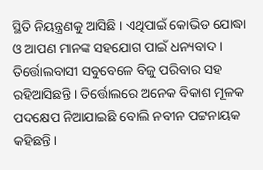ସ୍ଥିତି ନିୟନ୍ତ୍ରଣକୁ ଆସିଛି । ଏଥିପାଇଁ କୋଭିଡ ଯୋଦ୍ଧା ଓ ଆପଣ ମାନଙ୍କ ସହଯୋଗ ପାଇଁ ଧନ୍ୟବାଦ । ତିର୍ତ୍ତୋଲବାସୀ ସବୁବେଳେ ବିଜୁ ପରିବାର ସହ ରହିଆସିଛନ୍ତି । ତିର୍ତ୍ତୋଲରେ ଅନେକ ବିକାଶ ମୂଳକ ପଦକ୍ଷେପ ନିଆଯାଇଛି ବୋଲି ନବୀନ ପଟ୍ଟନାୟକ କହିଛନ୍ତି ।